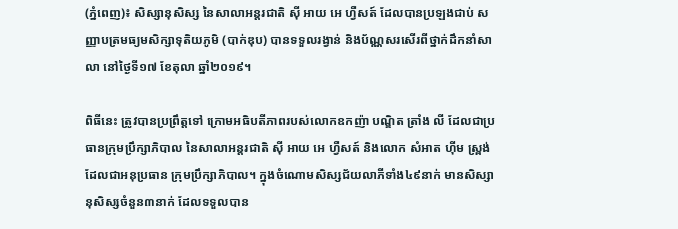(ភ្នំពេញ)៖ សិស្សានុសិស្ស នៃសាលាអន្តរជាតិ ស៊ី អាយ អេ ហ្វឺសត៍ ដែលបានប្រឡងជាប់ សញ្ញាបត្រមធ្យមសិក្សាទុតិយភូមិ (បាក់ឌុប) បានទទួលរង្វាន់ និងប័ណ្ណសរសើរពីថ្នាក់ដឹកនាំសាលា នៅថ្ងៃទី១៧ ខែតុលា ឆ្នាំ២០១៩។

ពិធីនេះ ត្រូវបានប្រព្រឹត្តទៅ ក្រោមអធិបតីភាពរបស់លោកឧកញ៉ា បណ្ឌិត ត្រាំង លី ដែលជាប្រធានក្រុមប្រឹក្សាភិបាល នៃសាលាអន្តរជាតិ ស៊ី អាយ អេ ហ្វឺសត៍ និងលោក សំអាត ហ៊ីម ស្ព្រង់ ដែលជាអនុប្រធាន ក្រុមប្រឹក្សាភិបាល។ ក្នុងចំណោមសិស្សជ័យលាភីទាំង៤៩នាក់ មានសិស្សានុសិស្សចំនួន៣នាក់ ដែលទទួលបាន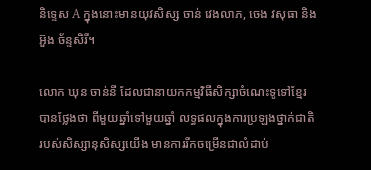និទ្ទេស A ក្នុងនោះមានយុវសិស្ស ចាន់ វេងលាភ, ចេង វសុធា និង អ៊ួង ច័ន្ទសិរី។

លោក ឃុន ចាន់នី ដែលជានាយកកម្មវិធីសិក្សាចំណេះទូទៅខ្មែរ បានថ្លែងថា ពីមួយឆ្នាំទៅមួយឆ្នាំ លទ្ធផលក្នុងការប្រឡងថ្នាក់ជាតិ របស់សិស្សានុសិស្សយើង មានការរីកចម្រើនជាលំដាប់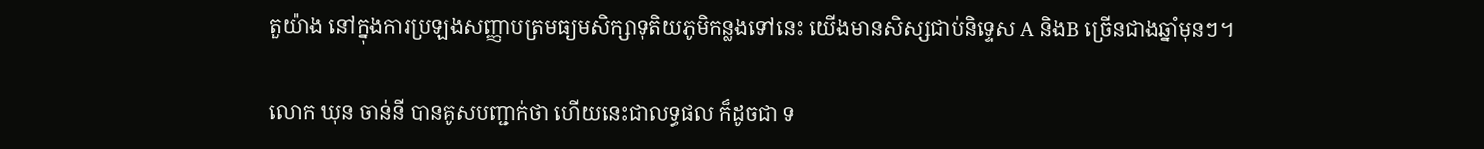តួយ៉ាង នៅក្នុងការប្រឡងសញ្ញាបត្រមធ្យមសិក្សាទុតិយភូមិកន្លងទៅនេះ យើងមានសិស្សជាប់និទ្ទេស A និងB ច្រើនជាងឆ្នាំមុនៗ។

លោក ឃុន ចាន់នី បានគូសបញ្ជាក់ថា ហើយនេះជាលទ្ធផល ក៏ដូចជា ទ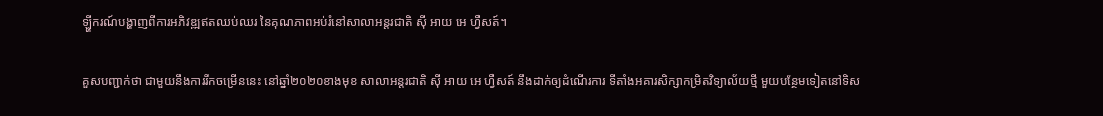ឡ្ហីករណ៍បង្ហាញពីការអភិវឌ្ឍឥតឈប់ឈរ នៃគុណភាពអប់រំនៅសាលាអន្តរជាតិ ស៊ី អាយ អេ ហ្វឺសត៍។

គួសបញ្ជាក់ថា ជាមួយនឹងការរីកចម្រើននេះ នៅឆ្នាំ២០២០ខាងមុខ សាលាអន្តរជាតិ ស៊ី អាយ អេ ហ្វឺសត៍ នឹងដាក់ឲ្យដំណើរការ ទីតាំងអគារសិក្សាកម្រិតវិទ្យាល័យថ្មី មួយបន្ថែមទៀតនៅទិស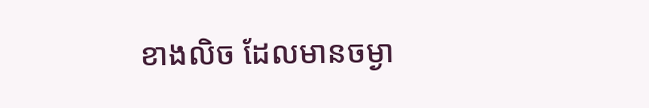ខាងលិច ដែលមានចម្ងា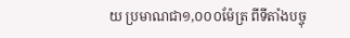យ ប្រមាណជា១,០០០ម៉ែត្រ ពីទីតាំងបច្ចុ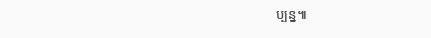ប្បន្ន៕